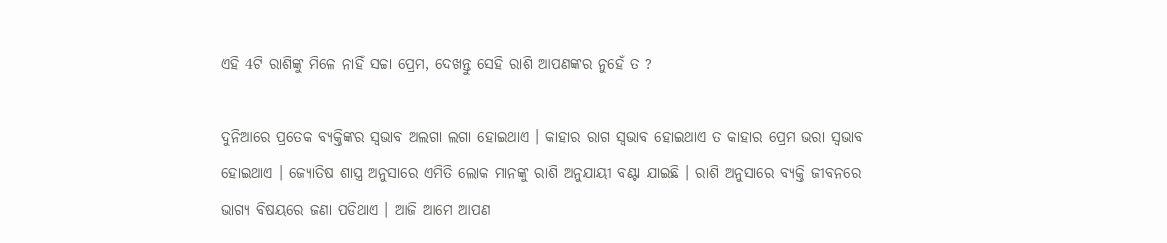ଏହି 4ଟି ରାଶିଙ୍କୁ ମିଳେ ନାହିଁ ସଚ୍ଚା ପ୍ରେମ, ଦେଖନ୍ତୁ ସେହି ରାଶି ଆପଣଙ୍କର ନୁହେଁ ତ ?

ଦୁନିଆରେ ପ୍ରତେକ ବ୍ୟକ୍ତିଙ୍କର ସ୍ଵଭାବ ଅଲଗା ଲଗା ହୋଇଥାଏ । କାହାର ରାଗ ସ୍ଵଭାବ ହୋଇଥାଏ ତ କାହାର ପ୍ରେମ ଭରା ସ୍ଵଭାବ ହୋଇଥାଏ । ଜ୍ଯୋତିଷ ଶାସ୍ତ୍ର ଅନୁସାରେ ଏମିତି ଲୋକ ମାନଙ୍କୁ ରାଶି ଅନୁଯାୟୀ ବଣ୍ଟା ଯାଇଛି । ରାଶି ଅନୁସାରେ ବ୍ୟକ୍ତି ଜୀବନରେ ଭାଗ୍ୟ ବିଷୟରେ ଜଣା ପଡିଥାଏ । ଆଜି ଆମେ ଆପଣ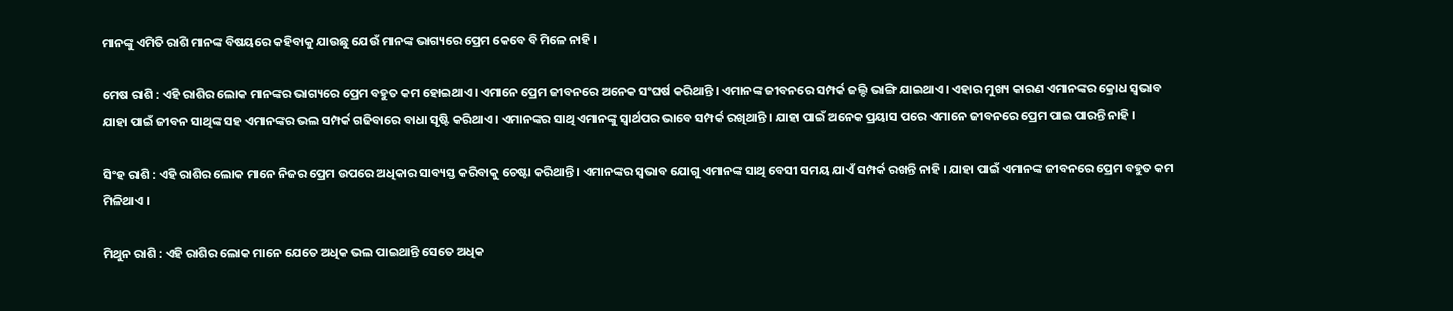ମାନଙ୍କୁ ଏମିତି ରାଶି ମାନଙ୍କ ବିଷୟରେ କହିବାକୁ ଯାଉଛୁ ଯେଉଁ ମାନଙ୍କ ଭାଗ୍ୟରେ ପ୍ରେମ କେବେ ବି ମିଳେ ନାହି ।

ମେଷ ରାଶି : ଏହି ରାଶିର ଲୋକ ମାନଙ୍କର ଭାଗ୍ୟରେ ପ୍ରେମ ବହୁତ କମ ହୋଇଥାଏ । ଏମାନେ ପ୍ରେମ ଜୀବନରେ ଅନେକ ସଂଘର୍ଷ କରିଥାନ୍ତି । ଏମାନଙ୍କ ଜୀବନରେ ସମ୍ପର୍କ ଜଲ୍ଦି ଭାଙ୍ଗି ଯାଇଥାଏ । ଏହାର ମୁଖ୍ୟ କାରଣ ଏମାନଙ୍କର କ୍ରୋଧ ସ୍ଵଭାବ ଯାହା ପାଇଁ ଜୀବନ ସାଥିଙ୍କ ସହ ଏମାନଙ୍କର ଭଲ ସମ୍ପର୍କ ଗଢିବାରେ ବାଧା ସୃଷ୍ଟି କରିଥାଏ । ଏମାନଙ୍କର ସାଥି ଏମାନଙ୍କୁ ସ୍ଵାର୍ଥପର ଭାବେ ସମ୍ପର୍କ ରଖିଥାନ୍ତି । ଯାହା ପାଇଁ ଅନେକ ପ୍ରୟାସ ପରେ ଏମାନେ ଜୀବନରେ ପ୍ରେମ ପାଇ ପାରନ୍ତି ନାହି ।

ସିଂହ ରାଶି : ଏହି ରାଶିର ଲୋକ ମାନେ ନିଜର ପ୍ରେମ ଉପରେ ଅଧିକାର ସାବ୍ୟସ୍ତ କରିବାକୁ ଚେଷ୍ଟା କରିଥାନ୍ତି । ଏମାନଙ୍କର ସ୍ଵଭାବ ଯୋଗୁ ଏମାନଙ୍କ ସାଥି ବେସୀ ସମୟ ଯାଏଁ ସମ୍ପର୍କ ରଖନ୍ତି ନାହି । ଯାହା ପାଇଁ ଏମାନଙ୍କ ଜୀବନରେ ପ୍ରେମ ବହୁତ କମ ମିଳିଥାଏ ।

ମିଥୁନ ରାଶି : ଏହି ରାଶିର ଲୋକ ମାନେ ଯେତେ ଅଧିକ ଭଲ ପାଇଥାନ୍ତି ସେତେ ଅଧିକ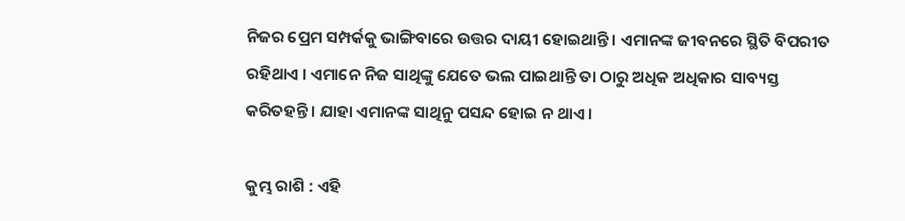ନିଜର ପ୍ରେମ ସମ୍ପର୍କକୁ ଭାଙ୍ଗିବାରେ ଉତ୍ତର ଦାୟୀ ହୋଇଥାନ୍ତି । ଏମାନଙ୍କ ଜୀବନରେ ସ୍ଥିତି ବିପରୀତ ରହିଥାଏ । ଏମାନେ ନିଜ ସାଥିଙ୍କୁ ଯେତେ ଭଲ ପାଇଥାନ୍ତି ତା ଠାରୁ ଅଧିକ ଅଧିକାର ସାବ୍ୟସ୍ତ କରିତହନ୍ତି । ଯାହା ଏମାନଙ୍କ ସାଥିନୁ ପସନ୍ଦ ହୋଇ ନ ଥାଏ ।

କୁମ୍ଭ ରାଶି : ଏହି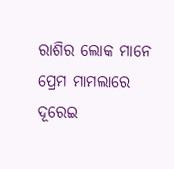ରାଶିର ଲୋକ ମାନେ ପ୍ରେମ ମାମଲାରେ ଦୂରେଇ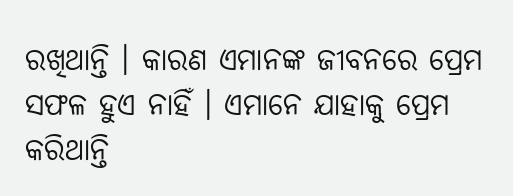ରଖିଥାନ୍ତି । କାରଣ ଏମାନଙ୍କ ଜୀବନରେ ପ୍ରେମ ସଫଳ ହୁଏ ନାହିଁ । ଏମାନେ ଯାହାକୁ ପ୍ରେମ କରିଥାନ୍ତି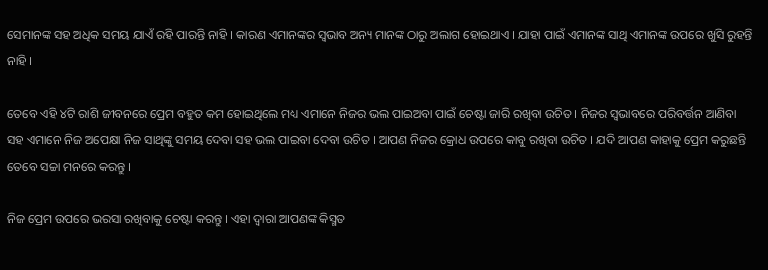ସେମାନଙ୍କ ସହ ଅଧିକ ସମୟ ଯାଏଁ ରହି ପାରନ୍ତି ନାହି । କାରଣ ଏମାନଙ୍କର ସ୍ଵଭାବ ଅନ୍ୟ ମାନଙ୍କ ଠାରୁ ଅଲାଗ ହୋଇଥାଏ । ଯାହା ପାଇଁ ଏମାନଙ୍କ ସାଥି ଏମାନଙ୍କ ଉପରେ ଖୁସି ରୁହନ୍ତି ନାହି ।

ତେବେ ଏହି ୪ଟି ରାଶି ଜୀବନରେ ପ୍ରେମ ବହୁତ କମ ହୋଇଥିଲେ ମଧ୍ୟ ଏମାନେ ନିଜର ଭଲ ପାଇଅବା ପାଇଁ ଚେଷ୍ଟା ଜାରି ରଖିବା ଉଚିତ । ନିଜର ସ୍ଵଭାବରେ ପରିବର୍ତ୍ତନ ଆଣିବା ସହ ଏମାନେ ନିଜ ଅପେକ୍ଷା ନିଜ ସାଥିଙ୍କୁ ସମୟ ଦେବା ସହ ଭଲ ପାଇବା ଦେବା ଉଚିତ । ଆପଣ ନିଜର କ୍ରୋଧ ଉପରେ କାବୁ ରଖିବା ଉଚିତ । ଯଦି ଆପଣ କାହାକୁ ପ୍ରେମ କରୁଛନ୍ତି ତେବେ ସଚ୍ଚା ମନରେ କରନ୍ତୁ ।

ନିଜ ପ୍ରେମ ଉପରେ ଭରସା ରଖିବାକୁ ଚେଷ୍ଟା କରନ୍ତୁ । ଏହା ଦ୍ଵାରା ଆପଣଙ୍କ କିସ୍ମତ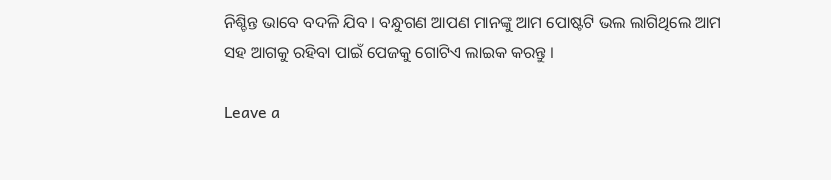ନିଶ୍ଚିନ୍ତ ଭାବେ ବଦଳି ଯିବ । ବନ୍ଧୁଗଣ ଆପଣ ମାନଙ୍କୁ ଆମ ପୋଷ୍ଟଟି ଭଲ ଲାଗିଥିଲେ ଆମ ସହ ଆଗକୁ ରହିବା ପାଇଁ ପେଜକୁ ଗୋଟିଏ ଲାଇକ କରନ୍ତୁ ।

Leave a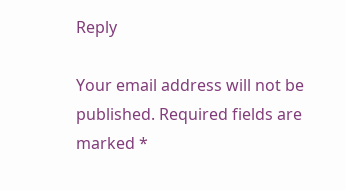Reply

Your email address will not be published. Required fields are marked *